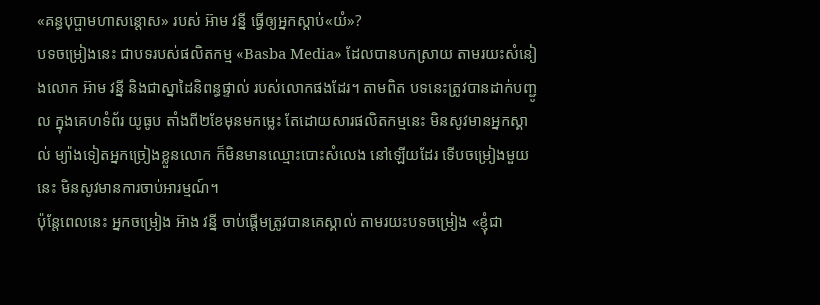«គន្ធបុប្ផាមហាសន្តោស» របស់ អ៊ាម វន្នី ធ្វើឲ្យអ្នកស្ដាប់«យំ»?
បទចម្រៀងនេះ ជាបទរបស់ផលិតកម្ម «Basba Media» ដែលបានបកស្រាយ តាមរយះសំនៀងលោក អ៊ាម វន្នី និងជាស្នាដៃនិពន្ធផ្ទាល់ របស់លោកផងដែរ។ តាមពិត បទនេះត្រូវបានដាក់បញ្ជូល ក្នុងគេហទំព័រ យូធូប តាំងពី២ខែមុនមកម្លេះ តែដោយសារផលិតកម្មនេះ មិនសូវមានអ្នកស្គាល់ ម្យ៉ាងទៀតអ្នកច្រៀងខ្លួនលោក ក៏មិនមានឈ្មោះបោះសំលេង នៅឡើយដែរ ទើបចម្រៀងមួយនេះ មិនសូវមានការចាប់អារម្មណ៍។
ប៉ុន្តែពេលនេះ អ្នកចម្រៀង អ៊ាង វន្នី ចាប់ផ្ដើមត្រូវបានគេស្គាល់ តាមរយះបទចម្រៀង «ខ្ញុំជា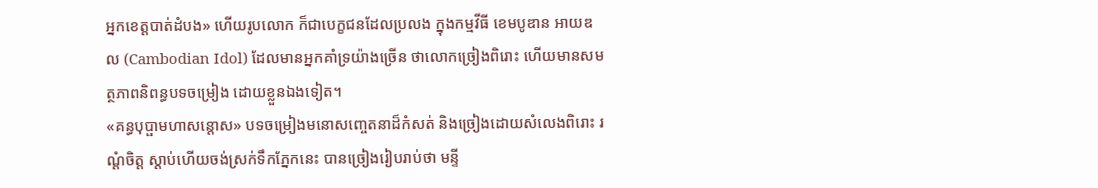អ្នកខេត្តបាត់ដំបង» ហើយរូបលោក ក៏ជាបេក្ខជនដែលប្រលង ក្នុងកម្មវីធី ខេមបូឌាន អាយឌល (Cambodian Idol) ដែលមានអ្នកគាំទ្រយ៉ាងច្រើន ថាលោកច្រៀងពិរោះ ហើយមានសមត្ថភាពនិពន្ធបទចម្រៀង ដោយខ្លួនឯងទៀត។
«គន្ធបុប្ផាមហាសន្តោស» បទចម្រៀងមនោសញ្ចេតនាដ៏កំសត់ និងច្រៀងដោយសំលេងពិរោះ រណ្តំចិត្ត ស្តាប់ហើយចង់ស្រក់ទឹកភ្នែកនេះ បានច្រៀងរៀបរាប់ថា មន្ទី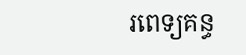រពេទ្យគន្ធ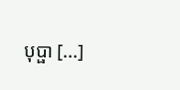បុប្ផា [...]